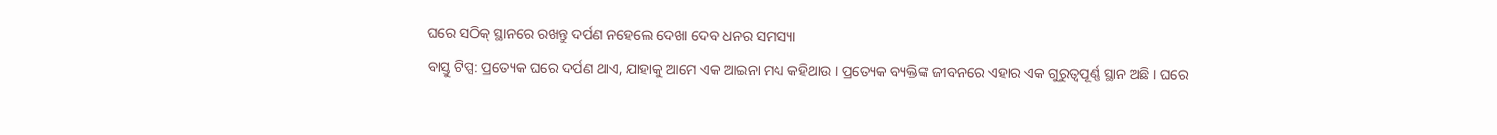ଘରେ ସଠିକ୍ ସ୍ଥାନରେ ରଖନ୍ତୁ ଦର୍ପଣ ନହେଲେ ଦେଖା ଦେବ ଧନର ସମସ୍ୟା
ବାସ୍ତୁ ଟିପ୍ସ: ପ୍ରତ୍ୟେକ ଘରେ ଦର୍ପଣ ଥାଏ, ଯାହାକୁ ଆମେ ଏକ ଆଇନା ମଧ୍ୟ କହିଥାଉ । ପ୍ରତ୍ୟେକ ବ୍ୟକ୍ତିଙ୍କ ଜୀବନରେ ଏହାର ଏକ ଗୁରୁତ୍ୱପୂର୍ଣ୍ଣ ସ୍ଥାନ ଅଛି । ଘରେ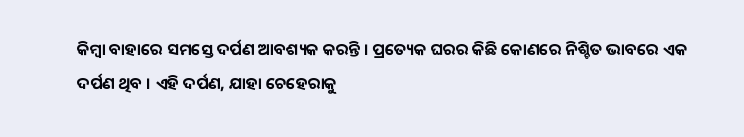କିମ୍ବା ବାହାରେ ସମସ୍ତେ ଦର୍ପଣ ଆବଶ୍ୟକ କରନ୍ତି । ପ୍ରତ୍ୟେକ ଘରର କିଛି କୋଣରେ ନିଶ୍ଚିତ ଭାବରେ ଏକ ଦର୍ପଣ ଥିବ । ଏହି ଦର୍ପଣ, ଯାହା ଚେହେରାକୁ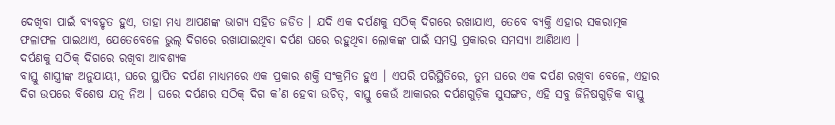ଦେଖିବା ପାଇଁ ବ୍ୟବହୃତ ହୁଏ, ତାହା ମଧ୍ୟ ଆପଣଙ୍କ ଭାଗ୍ୟ ସହିତ ଜଡିତ । ଯଦି ଏକ ଦର୍ପଣକୁ ସଠିକ୍ ଦିଗରେ ରଖାଯାଏ, ତେବେ ବ୍ୟକ୍ତି ଏହାର ସକରାତ୍ମକ ଫଳାଫଳ ପାଇଥାଏ, ଯେତେବେଳେ ଭୁଲ୍ ଦିଗରେ ରଖାଯାଇଥିବା ଦର୍ପଣ ଘରେ ରହୁଥିବା ଲୋକଙ୍କ ପାଇଁ ସମସ୍ତ ପ୍ରକାରର ସମସ୍ୟା ଆଣିଥାଏ ।
ଦର୍ପଣକୁ ସଠିକ୍ ଦିଗରେ ରଖିବା ଆବଶ୍ୟକ
ବାସ୍ତୁ ଶାସ୍ତ୍ରୀଙ୍କ ଅନୁଯାୟୀ, ଘରେ ସ୍ଥାପିତ ଦର୍ପଣ ମାଧ୍ୟମରେ ଏକ ପ୍ରକାର ଶକ୍ତି ସଂକ୍ରମିତ ହୁଏ । ଏପରି ପରିସ୍ଥିତିରେ, ତୁମ ଘରେ ଏକ ଦର୍ପଣ ରଖିବା ବେଳେ, ଏହାର ଦିଗ ଉପରେ ବିଶେଷ ଯତ୍ନ ନିଅ । ଘରେ ଦର୍ପଣର ସଠିକ୍ ଦିଗ କ’ଣ ହେବା ଉଚିତ୍, ବାସ୍ତୁ କେଉଁ ଆକାରର ଦର୍ପଣଗୁଡ଼ିକ ସୁସଙ୍ଗତ, ଏହି ସବୁ ଜିନିଷଗୁଡ଼ିକ ବାସ୍ତୁ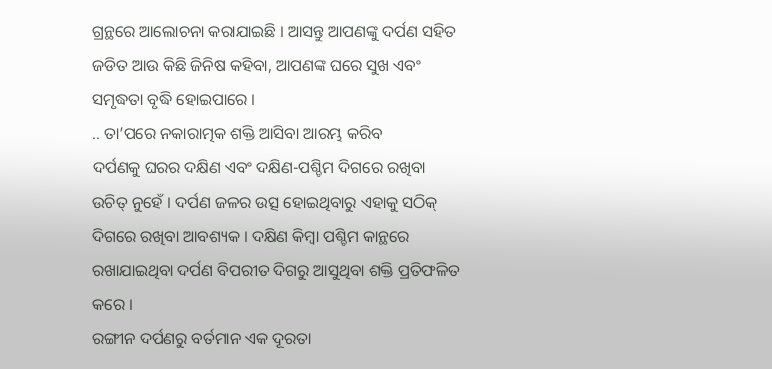ଗ୍ରନ୍ଥରେ ଆଲୋଚନା କରାଯାଇଛି । ଆସନ୍ତୁ ଆପଣଙ୍କୁ ଦର୍ପଣ ସହିତ ଜଡିତ ଆଉ କିଛି ଜିନିଷ କହିବା, ଆପଣଙ୍କ ଘରେ ସୁଖ ଏବଂ ସମୃଦ୍ଧତା ବୃଦ୍ଧି ହୋଇପାରେ ।
.. ତା’ପରେ ନକାରାତ୍ମକ ଶକ୍ତି ଆସିବା ଆରମ୍ଭ କରିବ
ଦର୍ପଣକୁ ଘରର ଦକ୍ଷିଣ ଏବଂ ଦକ୍ଷିଣ-ପଶ୍ଚିମ ଦିଗରେ ରଖିବା ଉଚିତ୍ ନୁହେଁ । ଦର୍ପଣ ଜଳର ଉତ୍ସ ହୋଇଥିବାରୁ ଏହାକୁ ସଠିକ୍ ଦିଗରେ ରଖିବା ଆବଶ୍ୟକ । ଦକ୍ଷିଣ କିମ୍ବା ପଶ୍ଚିମ କାନ୍ଥରେ ରଖାଯାଇଥିବା ଦର୍ପଣ ବିପରୀତ ଦିଗରୁ ଆସୁଥିବା ଶକ୍ତି ପ୍ରତିଫଳିତ କରେ ।
ରଙ୍ଗୀନ ଦର୍ପଣରୁ ବର୍ତମାନ ଏକ ଦୂରତା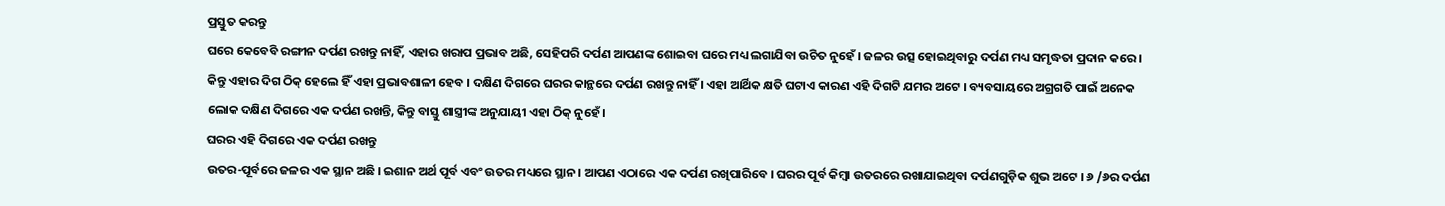ପ୍ରସ୍ତୁତ କରନ୍ତୁ
ଘରେ କେବେବି ରଙ୍ଗୀନ ଦର୍ପଣ ରଖନ୍ତୁ ନାହିଁ, ଏହାର ଖରାପ ପ୍ରଭାବ ଅଛି, ସେହିପରି ଦର୍ପଣ ଆପଣଙ୍କ ଶୋଇବା ଘରେ ମଧ୍ୟ ଲଗାଯିବା ଉଚିତ ନୁହେଁ । ଜଳର ଉତ୍ସ ହୋଇଥିବାରୁ ଦର୍ପଣ ମଧ୍ୟ ସମୃଦ୍ଧତା ପ୍ରଦାନ କରେ । କିନ୍ତୁ ଏହାର ଦିଗ ଠିକ୍ ହେଲେ ହିଁ ଏହା ପ୍ରଭାବଶାଳୀ ହେବ । ଦକ୍ଷିଣ ଦିଗରେ ଘରର କାନ୍ଥରେ ଦର୍ପଣ ରଖନ୍ତୁ ନାହିଁ । ଏହା ଆର୍ଥିକ କ୍ଷତି ଘଟାଏ କାରଣ ଏହି ଦିଗଟି ଯମର ଅଟେ । ବ୍ୟବସାୟରେ ଅଗ୍ରଗତି ପାଇଁ ଅନେକ ଲୋକ ଦକ୍ଷିଣ ଦିଗରେ ଏକ ଦର୍ପଣ ରଖନ୍ତି, କିନ୍ତୁ ବାସ୍ତୁ ଶାସ୍ତ୍ରୀଙ୍କ ଅନୁଯାୟୀ ଏହା ଠିକ୍ ନୁହେଁ ।
ଘରର ଏହି ଦିଗରେ ଏକ ଦର୍ପଣ ରଖନ୍ତୁ
ଉତର-ପୂର୍ବରେ ଜଳର ଏକ ସ୍ଥାନ ଅଛି । ଇଶାନ ଅର୍ଥ ପୂର୍ବ ଏବଂ ଉତର ମଧ୍ୟରେ ସ୍ଥାନ । ଆପଣ ଏଠାରେ ଏକ ଦର୍ପଣ ରଖିପାରିବେ । ଘରର ପୂର୍ବ କିମ୍ବା ଉତରରେ ରଖାଯାଇଥିବା ଦର୍ପଣଗୁଡ଼ିକ ଶୁଭ ଅଟେ । ୬ /୬ର ଦର୍ପଣ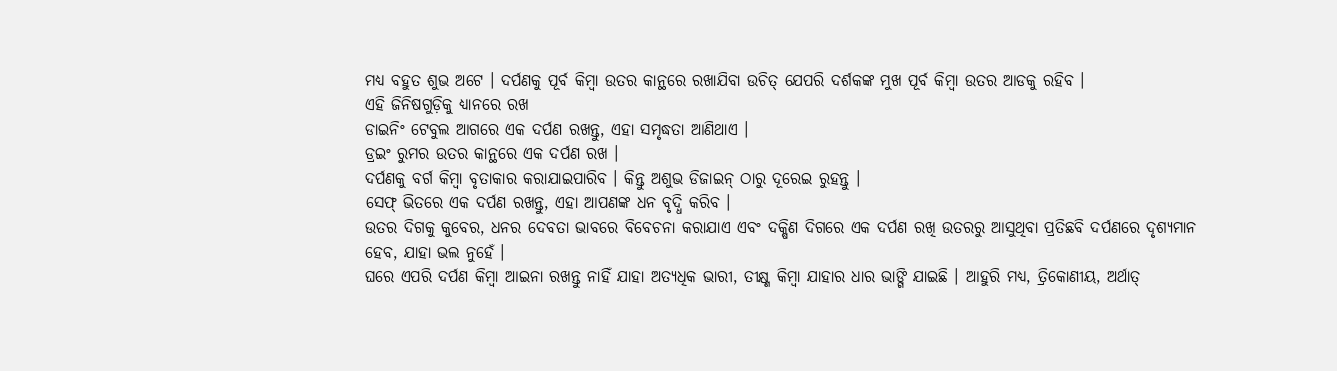ମଧ୍ୟ ବହୁତ ଶୁଭ ଅଟେ । ଦର୍ପଣକୁ ପୂର୍ବ କିମ୍ବା ଉତର କାନ୍ଥରେ ରଖାଯିବା ଉଚିତ୍ ଯେପରି ଦର୍ଶକଙ୍କ ମୁଖ ପୂର୍ବ କିମ୍ବା ଉତର ଆଡକୁ ରହିବ ।
ଏହି ଜିନିଷଗୁଡ଼ିକୁ ଧ୍ୟାନରେ ରଖ
ଡାଇନିଂ ଟେବୁଲ ଆଗରେ ଏକ ଦର୍ପଣ ରଖନ୍ତୁ, ଏହା ସମୃଦ୍ଧତା ଆଣିଥାଏ ।
ଡ୍ରଇଂ ରୁମର ଉତର କାନ୍ଥରେ ଏକ ଦର୍ପଣ ରଖ ।
ଦର୍ପଣକୁ ବର୍ଗ କିମ୍ବା ବୃତାକାର କରାଯାଇପାରିବ । କିନ୍ତୁ ଅଶୁଭ ଡିଜାଇନ୍ ଠାରୁ ଦୂରେଇ ରୁହନ୍ତୁ ।
ସେଫ୍ ଭିତରେ ଏକ ଦର୍ପଣ ରଖନ୍ତୁ, ଏହା ଆପଣଙ୍କ ଧନ ବୃଦ୍ଧି କରିବ ।
ଉତର ଦିଗକୁ କୁବେର, ଧନର ଦେବତା ଭାବରେ ବିବେଚନା କରାଯାଏ ଏବଂ ଦକ୍ଷିଣ ଦିଗରେ ଏକ ଦର୍ପଣ ରଖି ଉତରରୁ ଆସୁଥିବା ପ୍ରତିଛବି ଦର୍ପଣରେ ଦୃଶ୍ୟମାନ ହେବ, ଯାହା ଭଲ ନୁହେଁ ।
ଘରେ ଏପରି ଦର୍ପଣ କିମ୍ବା ଆଇନା ରଖନ୍ତୁ ନାହିଁ ଯାହା ଅତ୍ୟଧିକ ଭାରୀ, ତୀକ୍ଷ୍ଣ କିମ୍ବା ଯାହାର ଧାର ଭାଙ୍ଗି ଯାଇଛି । ଆହୁରି ମଧ୍ୟ, ତ୍ରିକୋଣୀୟ, ଅର୍ଥାତ୍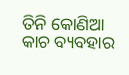ତିନି କୋଣିଆ କାଚ ବ୍ୟବହାର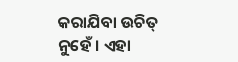କରାଯିବା ଉଚିତ୍ ନୁହେଁ । ଏହା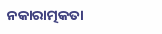ନକାରାତ୍ମକତା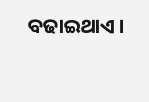ବଢାଇଥାଏ ।